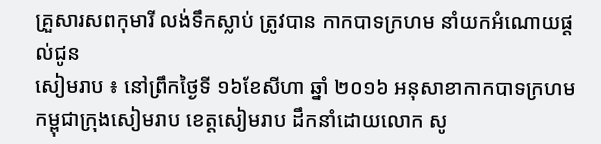គ្រួសារសពកុមារី លង់ទឹកស្លាប់ ត្រូវបាន កាកបាទក្រហម នាំយកអំណោយផ្ដល់ជូន
សៀមរាប ៖ នៅព្រឹកថ្ងៃទី ១៦ខែសីហា ឆ្នាំ ២០១៦ អនុសាខាកាកបាទក្រហមកម្ពុជាក្រុងសៀមរាប ខេត្តសៀមរាប ដឹកនាំដោយលោក សូ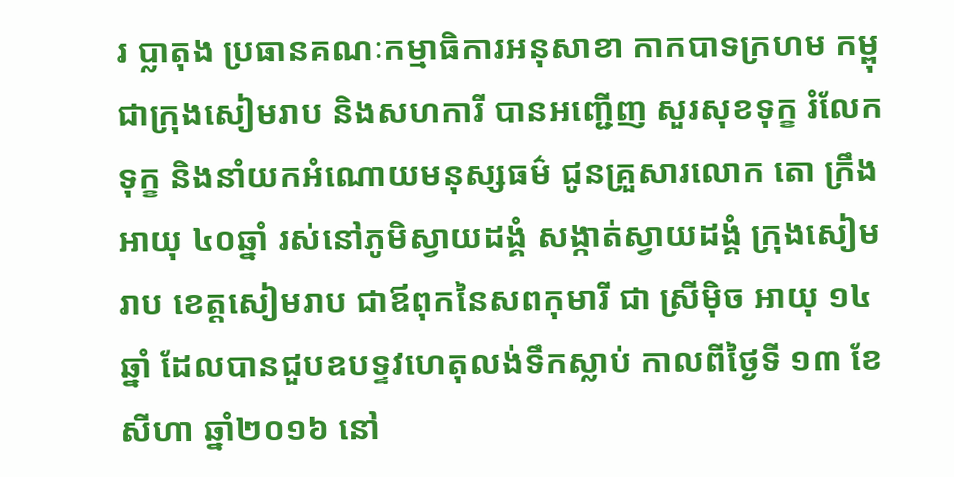រ ប្លាតុង ប្រធានគណៈកម្មាធិការអនុសាខា កាកបាទក្រហម កម្ពុជាក្រុងសៀមរាប និងសហការី បានអញ្ជើញ សួរសុខទុក្ខ រំលែកទុក្ខ និងនាំយកអំណោយមនុស្សធម៌ ជូនគ្រួសារលោក តោ ក្រឹង អាយុ ៤០ឆ្នាំ រស់នៅភូមិស្វាយដង្គំ សង្កាត់ស្វាយដង្គំ ក្រុងសៀមរាប ខេត្តសៀមរាប ជាឪពុកនៃសពកុមារី ជា ស្រីម៉ិច អាយុ ១៤ឆ្នាំ ដែលបានជួបឧបទ្ទវហេតុលង់ទឹកស្លាប់ កាលពីថ្ងៃទី ១៣ ខែសីហា ឆ្នាំ២០១៦ នៅ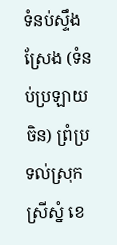ទំនប់ស្ទឹងស្រែង (ទំនប់ប្រឡាយចិន) ព្រំប្រទល់ស្រុកស្រីស្នំ ខេ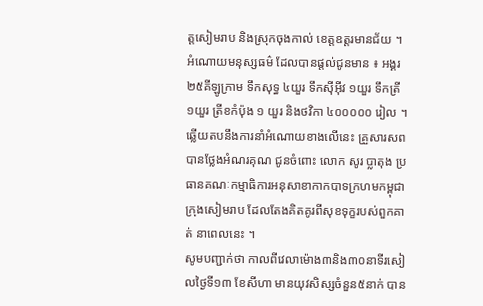ត្តសៀមរាប និងស្រុកចុងកាល់ ខេត្តឧត្តរមានជ័យ ។
អំណោយមនុស្សធម៌ ដែលបានផ្តល់ជូនមាន ៖ អង្គរ ២៥គីឡូក្រាម ទឹកសុទ្ធ ៤យួរ ទឹកស៊ីអ៊ីវ ១យួរ ទឹកត្រី ១យួរ ត្រីខកំប៉ុង ១ យួរ និងថវិកា ៤០០០០០ រៀល ។
ឆ្លើយតបនឹងការនាំអំណោយខាងលើនេះ គ្រួសារសព បានថ្លែងអំណរគុណ ជូនចំពោះ លោក សូរ ប្លាតុង ប្រធានគណៈកម្មាធិការអនុសាខាកាកបាទក្រហមកម្ពុជាក្រុងសៀមរាប ដែលតែងគិតគូរពីសុខទុក្ខរបស់ពួកគាត់ នាពេលនេះ ។
សូមបញ្ជាក់ថា កាលពីវេលាម៉ោង៣និង៣០នាទីរសៀលថ្ងៃទី១៣ ខែសីហា មានយុវសិស្សចំនួន៥នាក់ បាន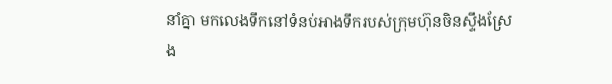នាំគ្នា មកលេងទឹកនៅទំនប់អាងទឹករបស់ក្រុមហ៊ុនចិនស្ទឹងស្រែង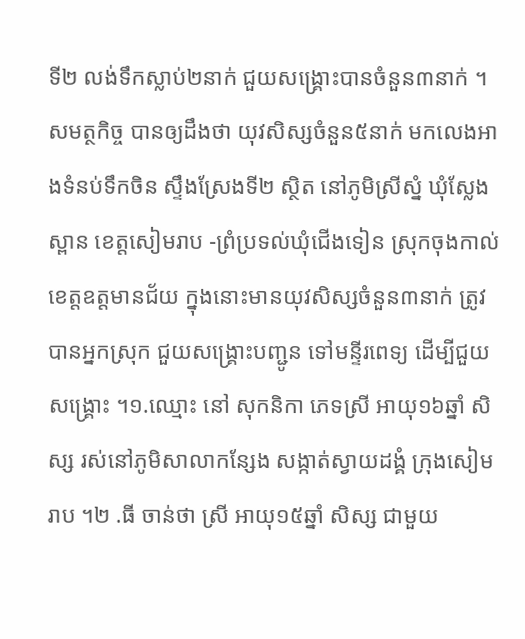ទី២ លង់ទឹកស្លាប់២នាក់ ជួយសង្គ្រោះបានចំនួន៣នាក់ ។
សមត្ថកិច្ច បានឲ្យដឹងថា យុវសិស្សចំនួន៥នាក់ មកលេងអាងទំនប់ទឹកចិន ស្ទឹងស្រែងទី២ ស្ថិត នៅភូមិស្រីស្នំ ឃុំស្លែងស្ពាន ខេត្តសៀមរាប -ព្រំប្រទល់ឃុំជើងទៀន ស្រុកចុងកាល់ ខេត្តឧត្តមានជ័យ ក្នុងនោះមានយុវសិស្សចំនួន៣នាក់ ត្រូវបានអ្នកស្រុក ជួយសង្គ្រោះបញ្ជូន ទៅមន្ទីរពេទ្យ ដើម្បីជួយសង្គ្រោះ ។១.ឈ្មោះ នៅ សុកនិកា ភេទស្រី អាយុ១៦ឆ្នាំ សិស្ស រស់នៅភូមិសាលាកន្សែង សង្កាត់ស្វាយដង្គំ ក្រុងសៀមរាប ។២ .ធី ចាន់ថា ស្រី អាយុ១៥ឆ្នាំ សិស្ស ជាមួយ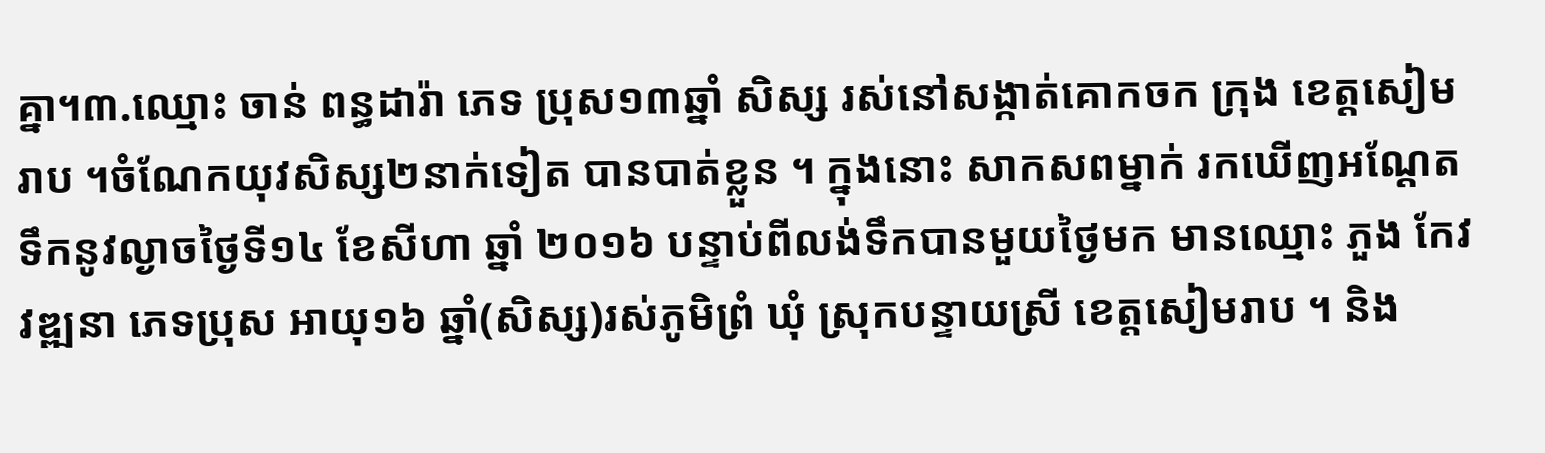គ្នា។៣.ឈ្មោះ ចាន់ ពន្ធដារ៉ា ភេទ ប្រុស១៣ឆ្នាំ សិស្ស រស់នៅសង្កាត់គោកចក ក្រុង ខេត្តសៀមរាប ។ចំណែកយុវសិស្ស២នាក់ទៀត បានបាត់ខ្លួន ។ ក្នុងនោះ សាកសពម្នាក់ រកឃើញអណ្តែតទឹកនូវល្ងាចថ្ងៃទី១៤ ខែសីហា ឆ្នាំ ២០១៦ បន្ទាប់ពីលង់ទឹកបានមួយថ្ងៃមក មានឈ្មោះ ភួង កែវវឌ្ឍនា ភេទប្រុស អាយុ១៦ ឆ្នាំ(សិស្ស)រស់ភូមិព្រំ ឃុំ ស្រុកបន្ទាយស្រី ខេត្តសៀមរាប ។ និង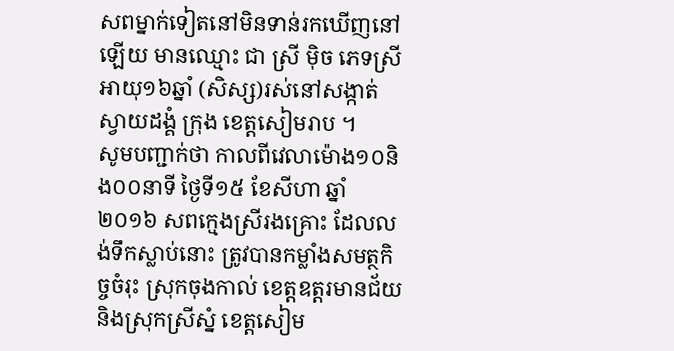សពម្នាក់ទៀតនៅមិនទាន់រកឃើញនៅឡើយ មានឈ្មោះ ជា ស្រី ម៉ិច ភេទស្រី អាយុ១៦ឆ្នាំ (សិស្ស)រស់នៅសង្កាត់ស្វាយដង្គំ ក្រុង ខេត្តសៀមរាប ។
សូមបញ្ជាក់ថា កាលពីវេលាម៉ោង១០និង០០នាទី ថ្ងៃទី១៥ ខែសីហា ឆ្នាំ២០១៦ សពក្មេងស្រីរងគ្រោះ ដែលលង់ទឹកស្លាប់នោះ ត្រូវបានកម្លាំងសមត្ថកិច្ចចំរុះ ស្រុកចុងកាល់ ខេត្តឧត្តរមានជ័យ និងស្រុកស្រីស្នំ ខេត្តសៀម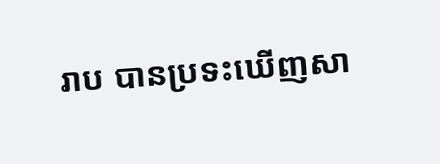រាប បានប្រទះឃើញសា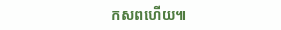កសពហើយ៕